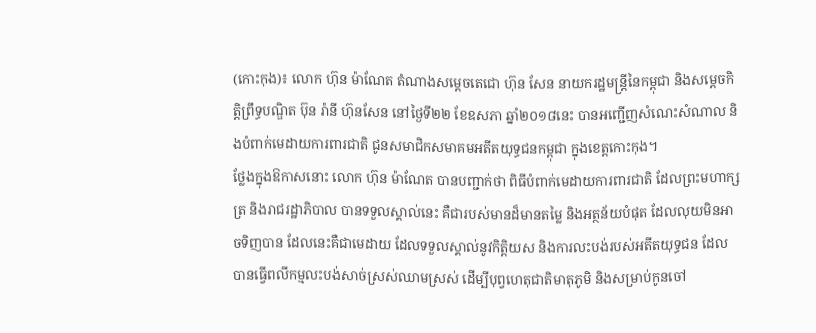(កោះកុង)៖ លោក ហ៊ុន ម៉ាណែត តំណាងសម្ដេចតេជោ ហ៊ុន សែន នាយករដ្ឋមន្ដ្រីនៃកម្ពុជា និងសម្តេចកិត្តិព្រឹទ្ធបណ្ឌិត ប៊ុន រ៉ានី ហ៊ុនសែន នៅថ្ងៃទី២២ ខែឧសភា ឆ្នាំ២០១៨នេះ បានអញ្ជើញសំណេះសំណាល និងបំពាក់មេដាយការពារជាតិ ជូនសមាជិកសមាគមអតីតយុទ្ធជនកម្ពុជា ក្នុងខេត្តកោះកុង។
ថ្លែងក្នុងឱកាសនោះ លោក ហ៊ុន ម៉ាណែត បានបញ្ជាក់ថា ពិធីបំពាក់មេដាយការពារជាតិ ដែលព្រះមហាក្សត្រ និងរាជរដ្ឋាភិបាល បានទទួលស្គាល់នេះ គឺជារបស់មានដ៏មានតម្លៃ និងអត្ថន័យបំផុត ដែលលុយមិនអាចទិញបាន ដែលនេះគឺជាមេដាយ ដែលទទួលស្គាល់នូវកិត្តិយស និងការលះបង់របស់អតីតយុទ្ធជន ដែលបានធ្វើពលីកម្មលះបង់សាច់ស្រស់ឈាមស្រស់ ដើម្បីបុព្វហេតុជាតិមាតុភូមិ និងសម្រាប់កូនចៅ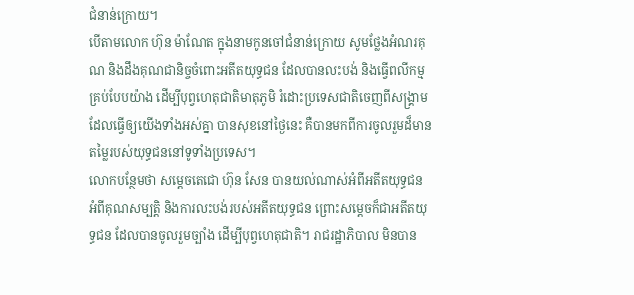ជំនាន់ក្រោយ។
បើតាមលោក ហ៊ុន ម៉ាណែត ក្នុងនាមកូនចៅជំនាន់ក្រោយ សូមថ្លែងអំណរគុណ និងដឹងគុណជានិច្ចចំពោះអតីតយុទ្ធជន ដែលបានលះបង់ និងធ្វើពលីកម្មគ្រប់បែបយ៉ាង ដើម្បីបុព្វហេតុជាតិមាតុភូមិ រំដោះប្រទេសជាតិចេញពីសង្រ្គាម ដែលធ្វើឲ្យយើងទាំងអស់គ្នា បានសុខនៅថ្ងៃនេះ គឺបានមកពីការចូលរួមដ៏មានតម្លៃរបស់យុទ្ធជននៅទូទាំងប្រទេស។
លោកបន្ថែមថា សម្តេចតេជោ ហ៊ុន សែន បានយល់ណាស់អំពីអតីតយុទ្ធជន អំពីគុណសម្បត្តិ និងការលះបង់របស់អតីតយុទ្ធជន ព្រោះសម្ដេចក៏ជាអតីតយុទ្ធជន ដែលបានចូលរួមច្បាំង ដើម្បីបុព្វហេតុជាតិ។ រាជរដ្ឋាភិបាល មិនបាន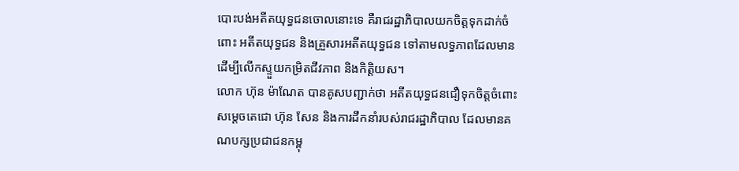បោះបង់អតីតយុទ្ធជនចោលនោះទេ គឺរាជរដ្ឋាភិបាលយកចិត្តទុកដាក់ចំពោះ អតីតយុទ្ធជន និងគ្រួសារអតីតយុទ្ធជន ទៅតាមលទ្ធភាពដែលមាន ដើម្បីលើកស្ទួយកម្រិតជីវភាព និងកិត្ដិយស។
លោក ហ៊ុន ម៉ាណែត បានគូសបញ្ជាក់ថា អតីតយុទ្ធជនជឿទុកចិត្តចំពោះ សម្ដេចតេជោ ហ៊ុន សែន និងការដឹកនាំរបស់រាជរដ្ឋាភិបាល ដែលមានគណបក្សប្រជាជនកម្ពុ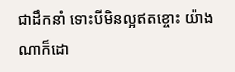ជាដឹកនាំ ទោះបីមិនល្អឥតខ្ចោះ យ៉ាងណាក៏ដោ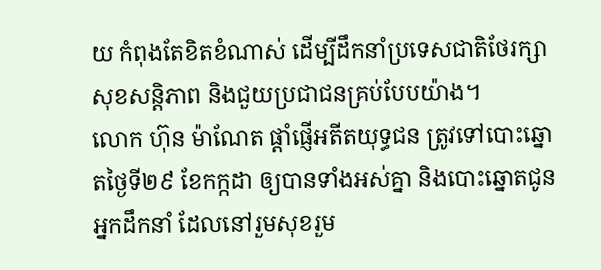យ កំពុងតែខិតខំណាស់ ដើម្បីដឹកនាំប្រទេសជាតិថែរក្សា សុខសន្តិភាព និងជួយប្រជាជនគ្រប់បែបយ៉ាង។
លោក ហ៊ុន ម៉ាណែត ផ្ដាំផ្ញើអតីតយុទ្ធជន ត្រូវទៅបោះឆ្នោតថ្ងៃទី២៩ ខែកក្កដា ឲ្យបានទាំងអស់គ្នា និងបោះឆ្នោតជូនអ្នកដឹកនាំ ដែលនៅរួមសុខរួម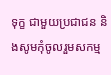ទុក្ខ ជាមួយប្រជាជន និងសូមកុំចូលរួមសកម្ម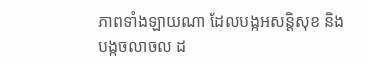ភាពទាំងឡាយណា ដែលបង្កអសន្តិសុខ និងបង្កចលាចល ដ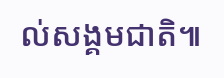ល់សង្គមជាតិ៕